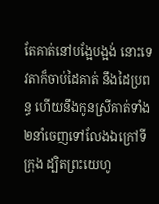តែគាត់នៅបង្អែបង្អង់ នោះទេវតាក៏ចាប់ដៃគាត់ នឹងដៃប្រពន្ធ ហើយនឹងកូនស្រីគាត់ទាំង២នាំចេញទៅលែងឯក្រៅទីក្រុង ដ្បិតព្រះយេហូ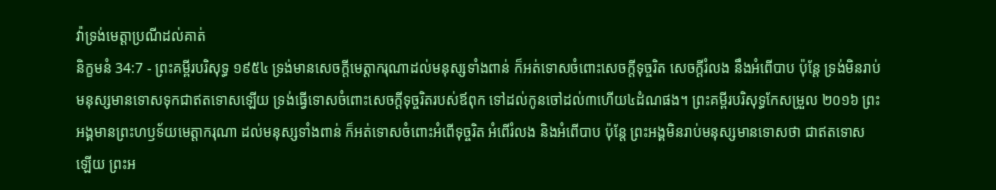វ៉ាទ្រង់មេត្តាប្រណីដល់គាត់
និក្ខមនំ 34:7 - ព្រះគម្ពីរបរិសុទ្ធ ១៩៥៤ ទ្រង់មានសេចក្ដីមេត្តាករុណាដល់មនុស្សទាំងពាន់ ក៏អត់ទោសចំពោះសេចក្ដីទុច្ចរិត សេចក្ដីរំលង នឹងអំពើបាប ប៉ុន្តែ ទ្រង់មិនរាប់មនុស្សមានទោសទុកជាឥតទោសឡើយ ទ្រង់ធ្វើទោសចំពោះសេចក្ដីទុច្ចរិតរបស់ឪពុក ទៅដល់កូនចៅដល់៣ហើយ៤ដំណផង។ ព្រះគម្ពីរបរិសុទ្ធកែសម្រួល ២០១៦ ព្រះអង្គមានព្រះហឫទ័យមេត្តាករុណា ដល់មនុស្សទាំងពាន់ ក៏អត់ទោសចំពោះអំពើទុច្ចរិត អំពើរំលង និងអំពើបាប ប៉ុន្តែ ព្រះអង្គមិនរាប់មនុស្សមានទោសថា ជាឥតទោសឡើយ ព្រះអ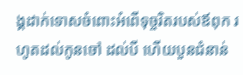ង្គដាក់ទោសចំពោះអំពើទុច្ចរិតរបស់ឪពុក រហូតដល់កូនចៅ ដល់បី ហើយបួនជំនាន់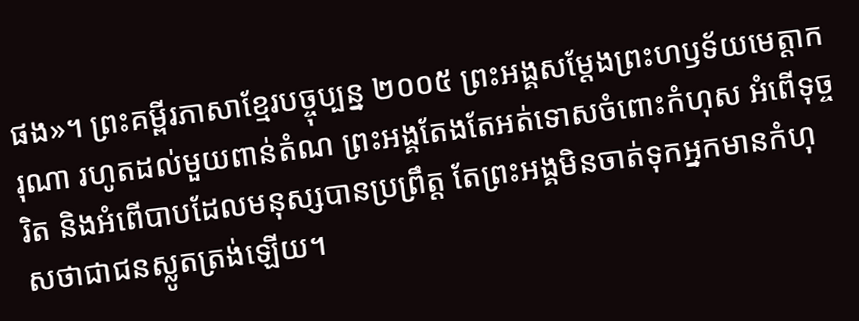ផង»។ ព្រះគម្ពីរភាសាខ្មែរបច្ចុប្បន្ន ២០០៥ ព្រះអង្គសម្តែងព្រះហឫទ័យមេត្តាករុណា រហូតដល់មួយពាន់តំណ ព្រះអង្គតែងតែអត់ទោសចំពោះកំហុស អំពើទុច្ចរិត និងអំពើបាបដែលមនុស្សបានប្រព្រឹត្ត តែព្រះអង្គមិនចាត់ទុកអ្នកមានកំហុសថាជាជនស្លូតត្រង់ឡើយ។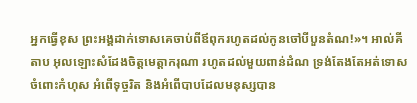អ្នកធ្វើខុស ព្រះអង្គដាក់ទោសគេចាប់ពីឪពុករហូតដល់កូនចៅបីបួនតំណ!»។ អាល់គីតាប អុលឡោះសំដែងចិត្តមេត្តាករុណា រហូតដល់មួយពាន់ដំណ ទ្រង់តែងតែអត់ទោស ចំពោះកំហុស អំពើទុច្ចរិត និងអំពើបាបដែលមនុស្សបាន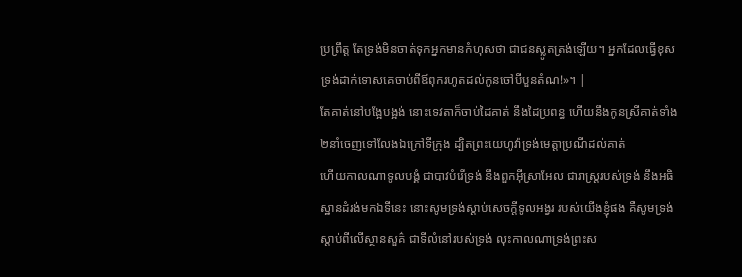ប្រព្រឹត្ត តែទ្រង់មិនចាត់ទុកអ្នកមានកំហុសថា ជាជនស្លូតត្រង់ឡើយ។ អ្នកដែលធ្វើខុស ទ្រង់ដាក់ទោសគេចាប់ពីឪពុករហូតដល់កូនចៅបីបួនតំណ!»។ |
តែគាត់នៅបង្អែបង្អង់ នោះទេវតាក៏ចាប់ដៃគាត់ នឹងដៃប្រពន្ធ ហើយនឹងកូនស្រីគាត់ទាំង២នាំចេញទៅលែងឯក្រៅទីក្រុង ដ្បិតព្រះយេហូវ៉ាទ្រង់មេត្តាប្រណីដល់គាត់
ហើយកាលណាទូលបង្គំ ជាបាវបំរើទ្រង់ នឹងពួកអ៊ីស្រាអែល ជារាស្ត្ររបស់ទ្រង់ នឹងអធិស្ឋានដំរង់មកឯទីនេះ នោះសូមទ្រង់ស្តាប់សេចក្ដីទូលអង្វរ របស់យើងខ្ញុំផង គឺសូមទ្រង់ស្តាប់ពីលើស្ថានសួគ៌ ជាទីលំនៅរបស់ទ្រង់ លុះកាលណាទ្រង់ព្រះស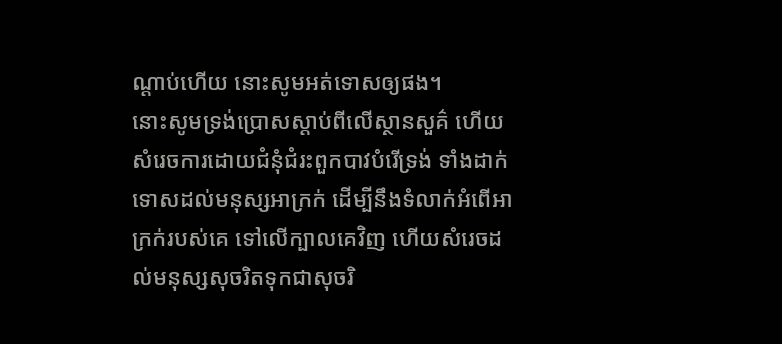ណ្តាប់ហើយ នោះសូមអត់ទោសឲ្យផង។
នោះសូមទ្រង់ប្រោសស្តាប់ពីលើស្ថានសួគ៌ ហើយសំរេចការដោយជំនុំជំរះពួកបាវបំរើទ្រង់ ទាំងដាក់ទោសដល់មនុស្សអាក្រក់ ដើម្បីនឹងទំលាក់អំពើអាក្រក់របស់គេ ទៅលើក្បាលគេវិញ ហើយសំរេចដល់មនុស្សសុចរិតទុកជាសុចរិ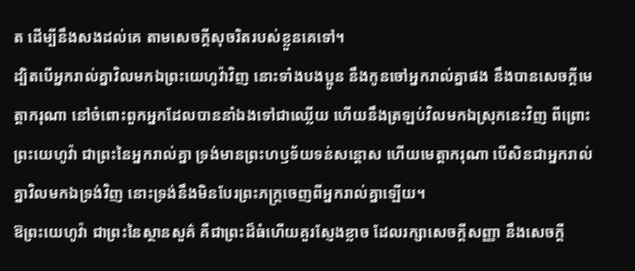ត ដើម្បីនឹងសងដល់គេ តាមសេចក្ដីសុចរិតរបស់ខ្លួនគេទៅ។
ដ្បិតបើអ្នករាល់គ្នាវិលមកឯព្រះយេហូវ៉ាវិញ នោះទាំងបងប្អូន នឹងកូនចៅអ្នករាល់គ្នាផង នឹងបានសេចក្ដីមេត្តាករុណា នៅចំពោះពួកអ្នកដែលបាននាំឯងទៅជាឈ្លើយ ហើយនឹងត្រឡប់វិលមកឯស្រុកនេះវិញ ពីព្រោះព្រះយេហូវ៉ា ជាព្រះនៃអ្នករាល់គ្នា ទ្រង់មានព្រះហឫទ័យទន់សន្តោស ហើយមេត្តាករុណា បើសិនជាអ្នករាល់គ្នាវិលមកឯទ្រង់វិញ នោះទ្រង់នឹងមិនបែរព្រះភក្ត្រចេញពីអ្នករាល់គ្នាឡើយ។
ឱព្រះយេហូវ៉ា ជាព្រះនៃស្ថានសួគ៌ គឺជាព្រះដ៏ធំហើយគួរស្ញែងខ្លាច ដែលរក្សាសេចក្ដីសញ្ញា នឹងសេចក្ដី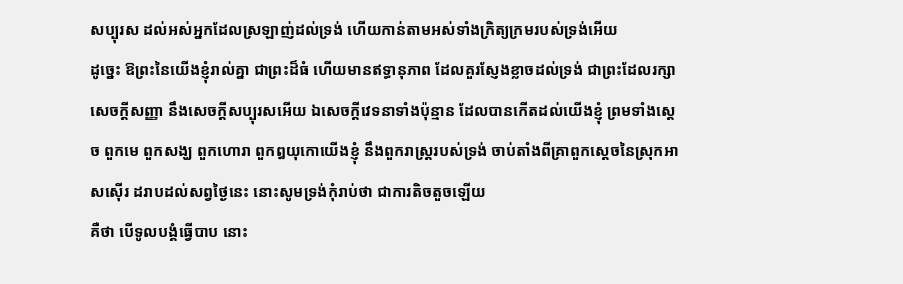សប្បុរស ដល់អស់អ្នកដែលស្រឡាញ់ដល់ទ្រង់ ហើយកាន់តាមអស់ទាំងក្រិត្យក្រមរបស់ទ្រង់អើយ
ដូច្នេះ ឱព្រះនៃយើងខ្ញុំរាល់គ្នា ជាព្រះដ៏ធំ ហើយមានឥទ្ធានុភាព ដែលគួរស្ញែងខ្លាចដល់ទ្រង់ ជាព្រះដែលរក្សាសេចក្ដីសញ្ញា នឹងសេចក្ដីសប្បុរសអើយ ឯសេចក្ដីវេទនាទាំងប៉ុន្មាន ដែលបានកើតដល់យើងខ្ញុំ ព្រមទាំងស្តេច ពួកមេ ពួកសង្ឃ ពួកហោរា ពួកឰយុកោយើងខ្ញុំ នឹងពួករាស្ត្ររបស់ទ្រង់ ចាប់តាំងពីគ្រាពួកស្តេចនៃស្រុកអាសស៊ើរ ដរាបដល់សព្វថ្ងៃនេះ នោះសូមទ្រង់កុំរាប់ថា ជាការតិចតួចឡើយ
គឺថា បើទូលបង្គំធ្វើបាប នោះ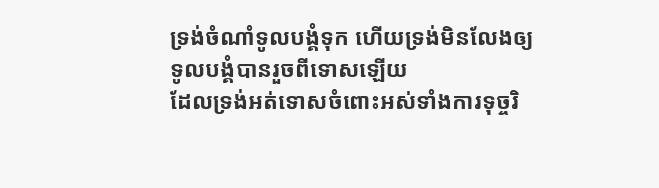ទ្រង់ចំណាំទូលបង្គំទុក ហើយទ្រង់មិនលែងឲ្យទូលបង្គំបានរួចពីទោសឡើយ
ដែលទ្រង់អត់ទោសចំពោះអស់ទាំងការទុច្ចរិ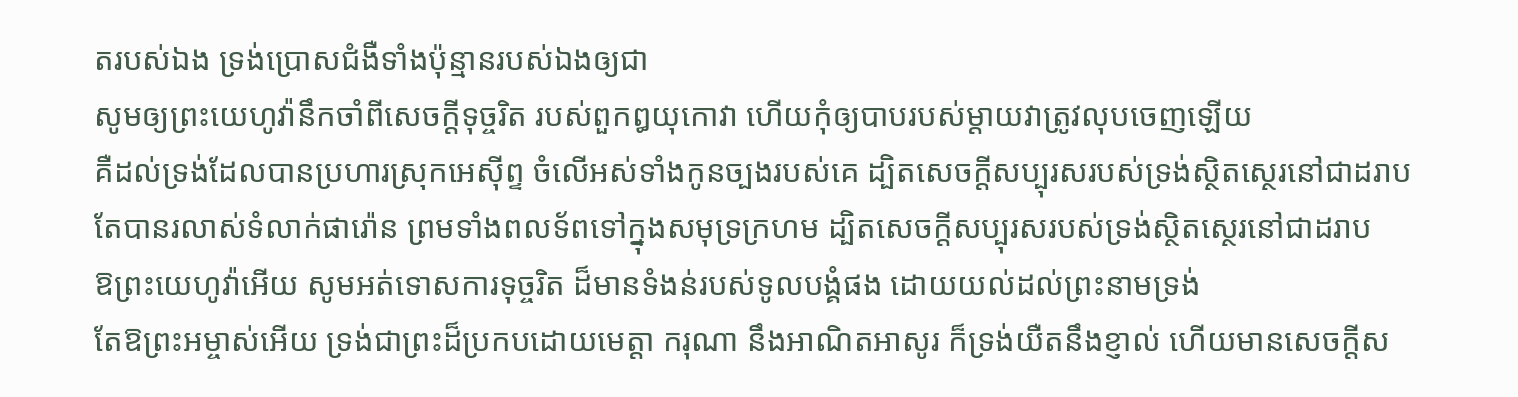តរបស់ឯង ទ្រង់ប្រោសជំងឺទាំងប៉ុន្មានរបស់ឯងឲ្យជា
សូមឲ្យព្រះយេហូវ៉ានឹកចាំពីសេចក្ដីទុច្ចរិត របស់ពួកឰយុកោវា ហើយកុំឲ្យបាបរបស់ម្តាយវាត្រូវលុបចេញឡើយ
គឺដល់ទ្រង់ដែលបានប្រហារស្រុកអេស៊ីព្ទ ចំលើអស់ទាំងកូនច្បងរបស់គេ ដ្បិតសេចក្ដីសប្បុរសរបស់ទ្រង់ស្ថិតស្ថេរនៅជាដរាប
តែបានរលាស់ទំលាក់ផារ៉ោន ព្រមទាំងពលទ័ពទៅក្នុងសមុទ្រក្រហម ដ្បិតសេចក្ដីសប្បុរសរបស់ទ្រង់ស្ថិតស្ថេរនៅជាដរាប
ឱព្រះយេហូវ៉ាអើយ សូមអត់ទោសការទុច្ចរិត ដ៏មានទំងន់របស់ទូលបង្គំផង ដោយយល់ដល់ព្រះនាមទ្រង់
តែឱព្រះអម្ចាស់អើយ ទ្រង់ជាព្រះដ៏ប្រកបដោយមេត្តា ករុណា នឹងអាណិតអាសូរ ក៏ទ្រង់យឺតនឹងខ្ញាល់ ហើយមានសេចក្ដីស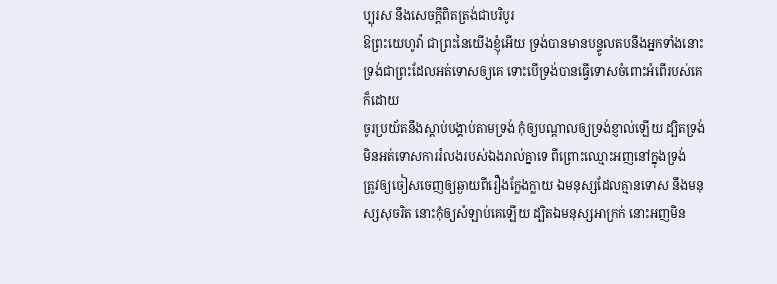ប្បុរស នឹងសេចក្ដីពិតត្រង់ជាបរិបូរ
ឱព្រះយេហូវ៉ា ជាព្រះនៃយើងខ្ញុំអើយ ទ្រង់បានមានបន្ទូលតបនឹងអ្នកទាំងនោះ ទ្រង់ជាព្រះដែលអត់ទោសឲ្យគេ ទោះបើទ្រង់បានធ្វើទោសចំពោះអំពើរបស់គេក៏ដោយ
ចូរប្រយ័តនឹងស្តាប់បង្គាប់តាមទ្រង់ កុំឲ្យបណ្តាលឲ្យទ្រង់ខ្ញាល់ឡើយ ដ្បិតទ្រង់មិនអត់ទោសការរំលងរបស់ឯងរាល់គ្នាទេ ពីព្រោះឈ្មោះអញនៅក្នុងទ្រង់
ត្រូវឲ្យចៀសចេញឲ្យឆ្ងាយពីរឿងក្លែងក្លាយ ឯមនុស្សដែលគ្មានទោស នឹងមនុស្សសុចរិត នោះកុំឲ្យសំឡាប់គេឡើយ ដ្បិតឯមនុស្សអាក្រក់ នោះអញមិន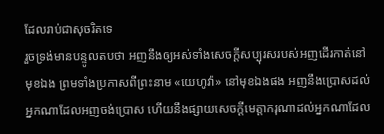ដែលរាប់ជាសុចរិតទេ
រួចទ្រង់មានបន្ទូលតបថា អញនឹងឲ្យអស់ទាំងសេចក្ដីសប្បុរសរបស់អញដើរកាត់នៅមុខឯង ព្រមទាំងប្រកាសពីព្រះនាម «យេហូវ៉ា» នៅមុខឯងផង អញនឹងប្រោសដល់អ្នកណាដែលអញចង់ប្រោស ហើយនឹងផ្សាយសេចក្ដីមេត្តាករុណាដល់អ្នកណាដែល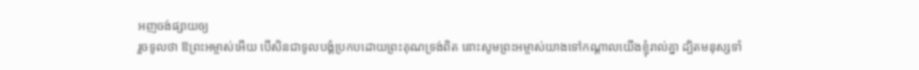អញចង់ផ្សាយឲ្យ
រួចទូលថា ឱព្រះអម្ចាស់អើយ បើសិនជាទូលបង្គំប្រកបដោយព្រះគុណទ្រង់ពិត នោះសូមព្រះអម្ចាស់យាងទៅកណ្តាលយើងខ្ញុំរាល់គ្នា ដ្បិតមនុស្សទាំ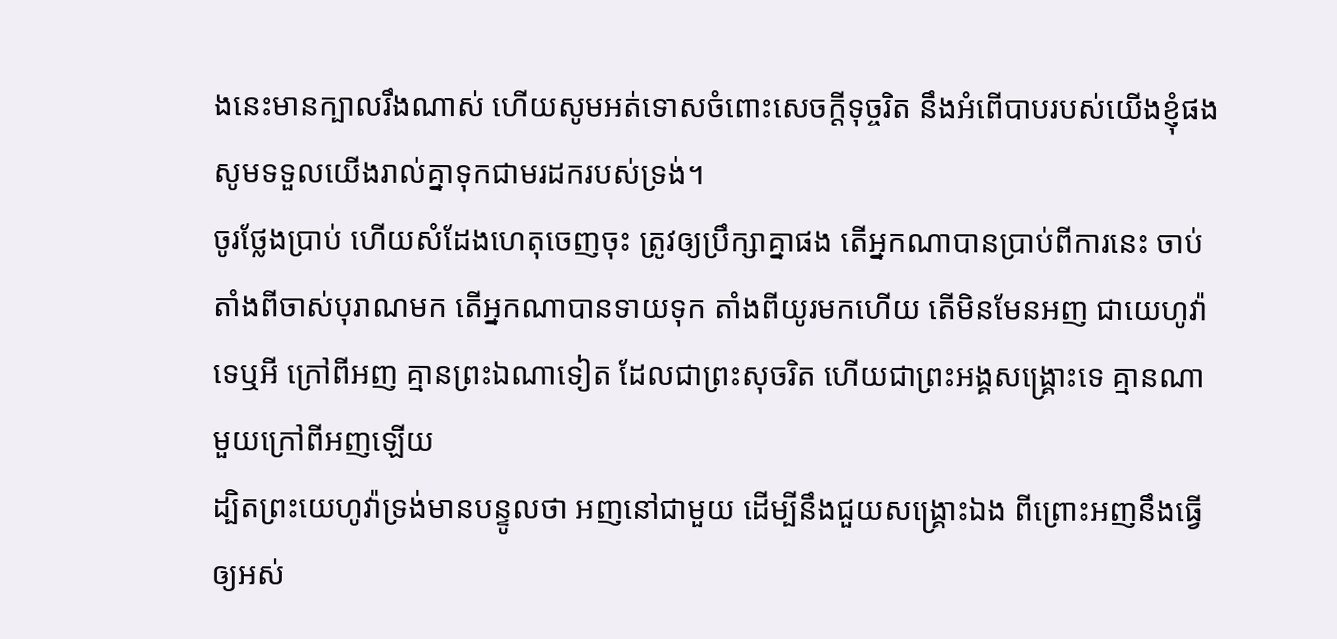ងនេះមានក្បាលរឹងណាស់ ហើយសូមអត់ទោសចំពោះសេចក្ដីទុច្ចរិត នឹងអំពើបាបរបស់យើងខ្ញុំផង សូមទទួលយើងរាល់គ្នាទុកជាមរដករបស់ទ្រង់។
ចូរថ្លែងប្រាប់ ហើយសំដែងហេតុចេញចុះ ត្រូវឲ្យប្រឹក្សាគ្នាផង តើអ្នកណាបានប្រាប់ពីការនេះ ចាប់តាំងពីចាស់បុរាណមក តើអ្នកណាបានទាយទុក តាំងពីយូរមកហើយ តើមិនមែនអញ ជាយេហូវ៉ា ទេឬអី ក្រៅពីអញ គ្មានព្រះឯណាទៀត ដែលជាព្រះសុចរិត ហើយជាព្រះអង្គសង្គ្រោះទេ គ្មានណាមួយក្រៅពីអញឡើយ
ដ្បិតព្រះយេហូវ៉ាទ្រង់មានបន្ទូលថា អញនៅជាមួយ ដើម្បីនឹងជួយសង្គ្រោះឯង ពីព្រោះអញនឹងធ្វើឲ្យអស់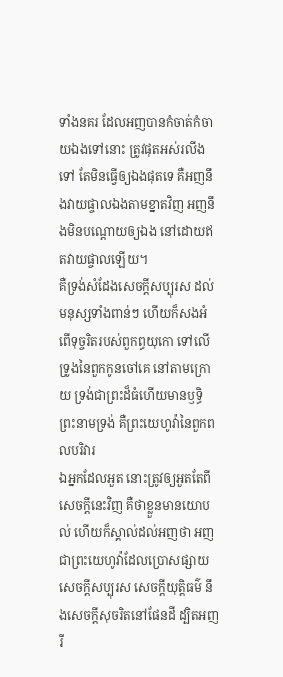ទាំងនគរ ដែលអញបានកំចាត់កំចាយឯងទៅនោះ ត្រូវផុតអស់រលីងទៅ តែមិនធ្វើឲ្យឯងផុតទេ គឺអញនឹងវាយផ្ចាលឯងតាមខ្នាតវិញ អញនឹងមិនបណ្តោយឲ្យឯង នៅដោយឥតវាយផ្ចាលឡើយ។
គឺទ្រង់សំដែងសេចក្ដីសប្បុរស ដល់មនុស្សទាំងពាន់ៗ ហើយក៏សងអំពើទុច្ចរិតរបស់ពួកព្ធយុកោ ទៅលើទ្រូងនៃពួកកូនចៅគេ នៅតាមក្រោយ ទ្រង់ជាព្រះដ៏ធំហើយមានឫទ្ធិ ព្រះនាមទ្រង់ គឺព្រះយេហូវ៉ានៃពួកពលបរិវារ
ឯអ្នកដែលអួត នោះត្រូវឲ្យអួតតែពីសេចក្ដីនេះវិញ គឺថាខ្លួនមានយោបល់ ហើយក៏ស្គាល់ដល់អញថា អញជាព្រះយេហូវ៉ាដែលប្រោសផ្សាយសេចក្ដីសប្បុរស សេចក្ដីយុត្តិធម៌ នឹងសេចក្ដីសុចរិតនៅផែនដី ដ្បិតអញរី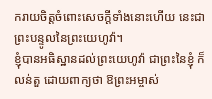ករាយចិត្តចំពោះសេចក្ដីទាំងនោះហើយ នេះជាព្រះបន្ទូលនៃព្រះយេហូវ៉ា។
ខ្ញុំបានអធិស្ឋានដល់ព្រះយេហូវ៉ា ជាព្រះនៃខ្ញុំ ក៏លន់តួ ដោយពាក្យថា ឱព្រះអម្ចាស់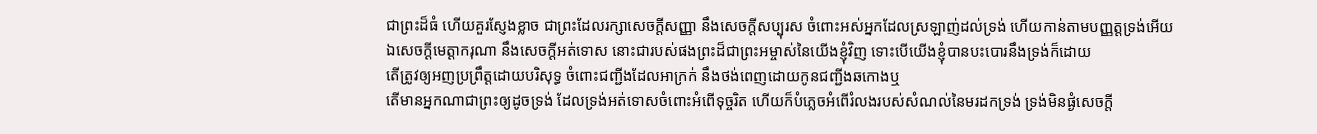ជាព្រះដ៏ធំ ហើយគួរស្ញែងខ្លាច ជាព្រះដែលរក្សាសេចក្ដីសញ្ញា នឹងសេចក្ដីសប្បុរស ចំពោះអស់អ្នកដែលស្រឡាញ់ដល់ទ្រង់ ហើយកាន់តាមបញ្ញត្តទ្រង់អើយ
ឯសេចក្ដីមេត្តាករុណា នឹងសេចក្ដីអត់ទោស នោះជារបស់ផងព្រះដ៏ជាព្រះអម្ចាស់នៃយើងខ្ញុំវិញ ទោះបើយើងខ្ញុំបានបះបោរនឹងទ្រង់ក៏ដោយ
តើត្រូវឲ្យអញប្រព្រឹត្តដោយបរិសុទ្ធ ចំពោះជញ្ជីងដែលអាក្រក់ នឹងថង់ពេញដោយកូនជញ្ជីងឆកោងឬ
តើមានអ្នកណាជាព្រះឲ្យដូចទ្រង់ ដែលទ្រង់អត់ទោសចំពោះអំពើទុច្ចរិត ហើយក៏បំភ្លេចអំពើរំលងរបស់សំណល់នៃមរដកទ្រង់ ទ្រង់មិនផ្ងំសេចក្ដី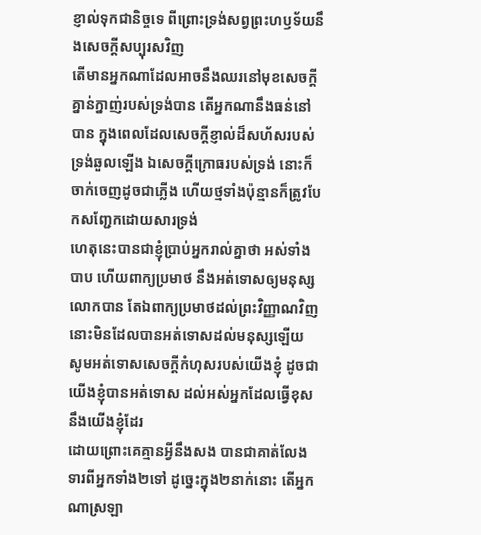ខ្ញាល់ទុកជានិច្ចទេ ពីព្រោះទ្រង់សព្វព្រះហឫទ័យនឹងសេចក្ដីសប្បុរសវិញ
តើមានអ្នកណាដែលអាចនឹងឈរនៅមុខសេចក្ដីគ្នាន់ក្នាញ់របស់ទ្រង់បាន តើអ្នកណានឹងធន់នៅបាន ក្នុងពេលដែលសេចក្ដីខ្ញាល់ដ៏សហ័សរបស់ទ្រង់ឆួលឡើង ឯសេចក្ដីក្រោធរបស់ទ្រង់ នោះក៏ចាក់ចេញដូចជាភ្លើង ហើយថ្មទាំងប៉ុន្មានក៏ត្រូវបែកសញ្ជែកដោយសារទ្រង់
ហេតុនេះបានជាខ្ញុំប្រាប់អ្នករាល់គ្នាថា អស់ទាំងបាប ហើយពាក្យប្រមាថ នឹងអត់ទោសឲ្យមនុស្សលោកបាន តែឯពាក្យប្រមាថដល់ព្រះវិញ្ញាណវិញ នោះមិនដែលបានអត់ទោសដល់មនុស្សឡើយ
សូមអត់ទោសសេចក្ដីកំហុសរបស់យើងខ្ញុំ ដូចជាយើងខ្ញុំបានអត់ទោស ដល់អស់អ្នកដែលធ្វើខុសនឹងយើងខ្ញុំដែរ
ដោយព្រោះគេគ្មានអ្វីនឹងសង បានជាគាត់លែងទារពីអ្នកទាំង២ទៅ ដូច្នេះក្នុង២នាក់នោះ តើអ្នកណាស្រឡា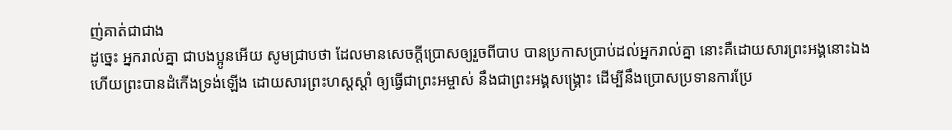ញ់គាត់ជាជាង
ដូច្នេះ អ្នករាល់គ្នា ជាបងប្អូនអើយ សូមជ្រាបថា ដែលមានសេចក្ដីប្រោសឲ្យរួចពីបាប បានប្រកាសប្រាប់ដល់អ្នករាល់គ្នា នោះគឺដោយសារព្រះអង្គនោះឯង
ហើយព្រះបានដំកើងទ្រង់ឡើង ដោយសារព្រះហស្តស្តាំ ឲ្យធ្វើជាព្រះអម្ចាស់ នឹងជាព្រះអង្គសង្គ្រោះ ដើម្បីនឹងប្រោសប្រទានការប្រែ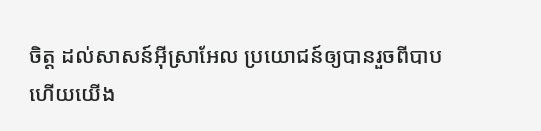ចិត្ត ដល់សាសន៍អ៊ីស្រាអែល ប្រយោជន៍ឲ្យបានរួចពីបាប
ហើយយើង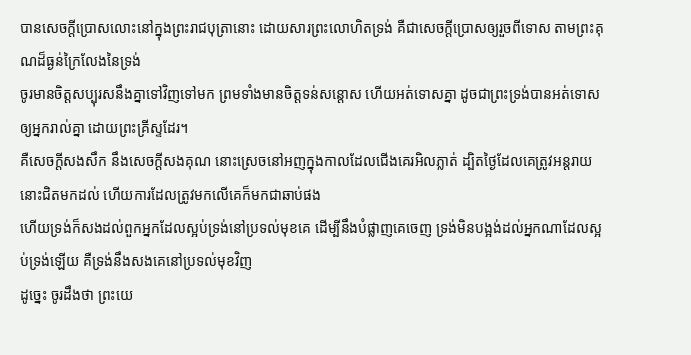បានសេចក្ដីប្រោសលោះនៅក្នុងព្រះរាជបុត្រានោះ ដោយសារព្រះលោហិតទ្រង់ គឺជាសេចក្ដីប្រោសឲ្យរួចពីទោស តាមព្រះគុណដ៏ធ្ងន់ក្រៃលែងនៃទ្រង់
ចូរមានចិត្តសប្បុរសនឹងគ្នាទៅវិញទៅមក ព្រមទាំងមានចិត្តទន់សន្តោស ហើយអត់ទោសគ្នា ដូចជាព្រះទ្រង់បានអត់ទោសឲ្យអ្នករាល់គ្នា ដោយព្រះគ្រីស្ទដែរ។
គឺសេចក្ដីសងសឹក នឹងសេចក្ដីសងគុណ នោះស្រេចនៅអញក្នុងកាលដែលជើងគេរអិលភ្លាត់ ដ្បិតថ្ងៃដែលគេត្រូវអន្តរាយ នោះជិតមកដល់ ហើយការដែលត្រូវមកលើគេក៏មកជាឆាប់ផង
ហើយទ្រង់ក៏សងដល់ពួកអ្នកដែលស្អប់ទ្រង់នៅប្រទល់មុខគេ ដើម្បីនឹងបំផ្លាញគេចេញ ទ្រង់មិនបង្អង់ដល់អ្នកណាដែលស្អប់ទ្រង់ឡើយ គឺទ្រង់នឹងសងគេនៅប្រទល់មុខវិញ
ដូច្នេះ ចូរដឹងថា ព្រះយេ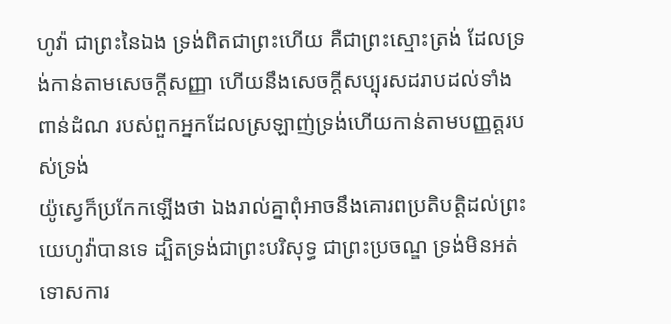ហូវ៉ា ជាព្រះនៃឯង ទ្រង់ពិតជាព្រះហើយ គឺជាព្រះស្មោះត្រង់ ដែលទ្រង់កាន់តាមសេចក្ដីសញ្ញា ហើយនឹងសេចក្ដីសប្បុរសដរាបដល់ទាំងពាន់ដំណ របស់ពួកអ្នកដែលស្រឡាញ់ទ្រង់ហើយកាន់តាមបញ្ញត្តរបស់ទ្រង់
យ៉ូស្វេក៏ប្រកែកឡើងថា ឯងរាល់គ្នាពុំអាចនឹងគោរពប្រតិបត្តិដល់ព្រះយេហូវ៉ាបានទេ ដ្បិតទ្រង់ជាព្រះបរិសុទ្ធ ជាព្រះប្រចណ្ឌ ទ្រង់មិនអត់ទោសការ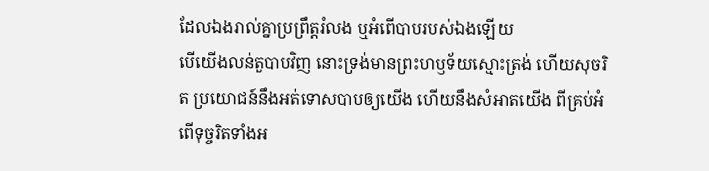ដែលឯងរាល់គ្នាប្រព្រឹត្តរំលង ឬអំពើបាបរបស់ឯងឡើយ
បើយើងលន់តួបាបវិញ នោះទ្រង់មានព្រះហឫទ័យស្មោះត្រង់ ហើយសុចរិត ប្រយោជន៍នឹងអត់ទោសបាបឲ្យយើង ហើយនឹងសំអាតយើង ពីគ្រប់អំពើទុច្ចរិតទាំងអ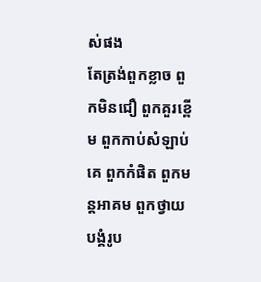ស់ផង
តែត្រង់ពួកខ្លាច ពួកមិនជឿ ពួកគួរខ្ពើម ពួកកាប់សំឡាប់គេ ពួកកំផិត ពួកមន្តអាគម ពួកថ្វាយបង្គំរូប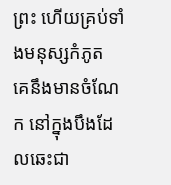ព្រះ ហើយគ្រប់ទាំងមនុស្សកំភូត គេនឹងមានចំណែក នៅក្នុងបឹងដែលឆេះជា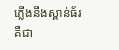ភ្លើងនឹងស្ពាន់ធ័រ គឺជា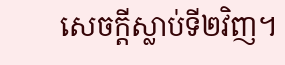សេចក្ដីស្លាប់ទី២វិញ។